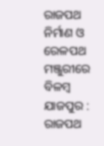ରାଜପଥ ନିର୍ମାଣ ଓ ରେଳପଥ ମଞ୍ଜୁରୀରେ ବିଳମ୍ବ
ଯାଜପୁର : ରାଜପଥ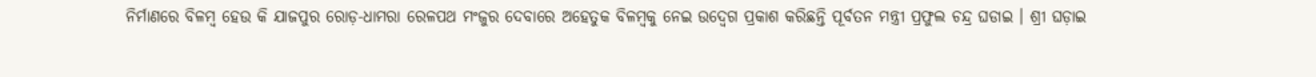ନିର୍ମାଣରେ ବିଳମ୍ବ ହେଉ କି ଯାଜପୁର ରୋଡ଼-ଧାମରା ରେଳପଥ ମଂଜୁର ଦେବାରେ ଅହେତୁକ ବିଳମ୍ବକୁ ନେଇ ଉଦ୍ବେଗ ପ୍ରକାଶ କରିଛନ୍ତି ପୂର୍ବତନ ମନ୍ତ୍ରୀ ପ୍ରଫୁଲ ଚନ୍ଦ୍ର ଘଡାଇ । ଶ୍ରୀ ଘଡ଼ାଇ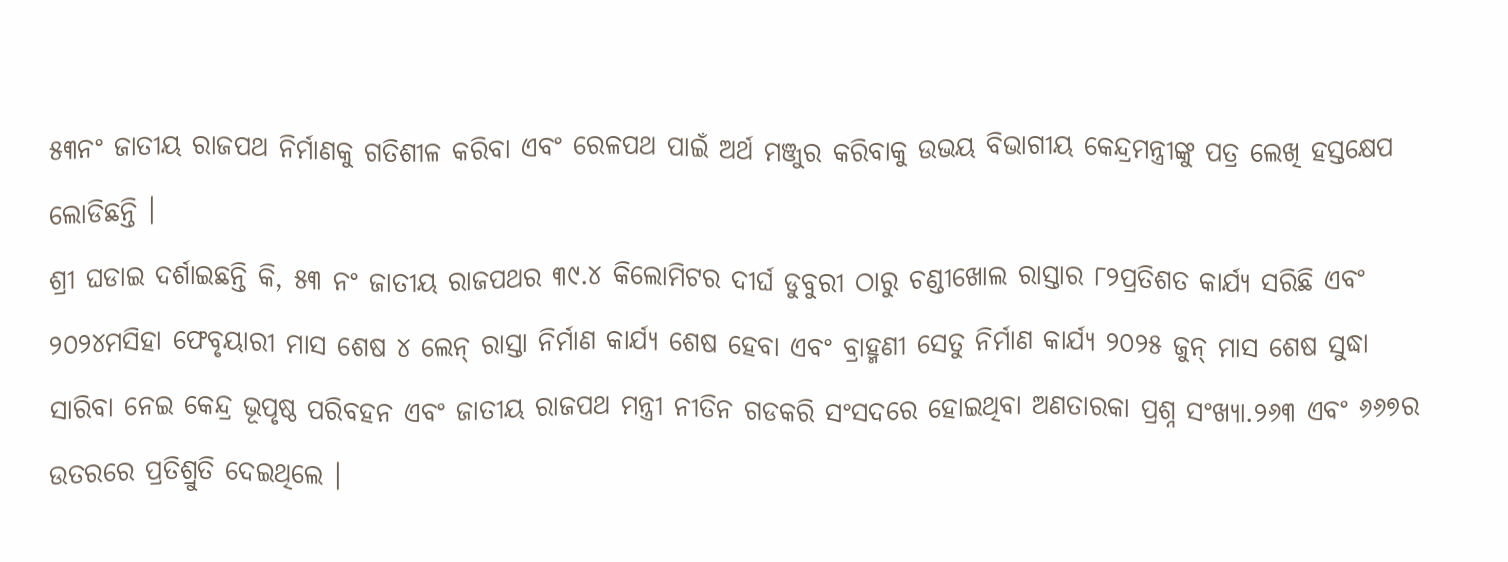୫୩ନଂ ଜାତୀୟ ରାଜପଥ ନିର୍ମାଣକୁ ଗତିଶୀଳ କରିବା ଏବଂ ରେଳପଥ ପାଇଁ ଅର୍ଥ ମଞ୍ଜୁର କରିବାକୁ ଉଭୟ ବିଭାଗୀୟ କେନ୍ଦ୍ରମନ୍ତ୍ରୀଙ୍କୁ ପତ୍ର ଲେଖି ହସ୍ତକ୍ଷେପ ଲୋଡିଛନ୍ତି ।
ଶ୍ରୀ ଘଡାଇ ଦର୍ଶାଇଛନ୍ତି କି, ୫୩ ନଂ ଜାତୀୟ ରାଜପଥର ୩୯.୪ କିଲୋମିଟର ଦୀର୍ଘ ଡୁବୁରୀ ଠାରୁ ଚଣ୍ଡୀଖୋଲ ରାସ୍ତାର ୮୨ପ୍ରତିଶତ କାର୍ଯ୍ୟ ସରିଛି ଏବଂ ୨୦୨୪ମସିହା ଫେବୃୟାରୀ ମାସ ଶେଷ ୪ ଲେନ୍ ରାସ୍ତା ନିର୍ମାଣ କାର୍ଯ୍ୟ ଶେଷ ହେବା ଏବଂ ବ୍ରାହ୍ମଣୀ ସେତୁ ନିର୍ମାଣ କାର୍ଯ୍ୟ ୨୦୨୫ ଜୁନ୍ ମାସ ଶେଷ ସୁଦ୍ଧା ସାରିବା ନେଇ କେନ୍ଦ୍ର ଭୂପୃଷ୍ଠ ପରିବହନ ଏବଂ ଜାତୀୟ ରାଜପଥ ମନ୍ତ୍ରୀ ନୀତିନ ଗଡକରି ସଂସଦରେ ହୋଇଥିବା ଅଣତାରକା ପ୍ରଶ୍ନ ସଂଖ୍ୟା.୨୬୩ ଏବଂ ୬୬୭ର ଉତରରେ ପ୍ରତିଶ୍ରୁତି ଦେଇଥିଲେ ।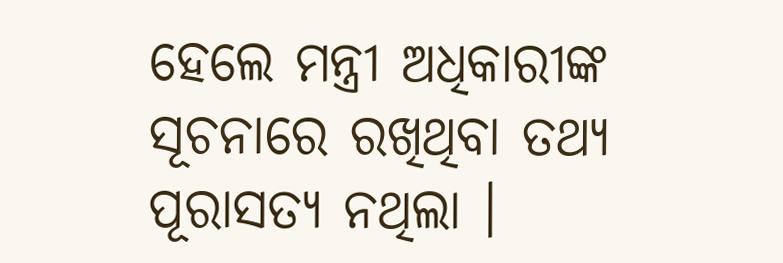ହେଲେ ମନ୍ତ୍ରୀ ଅଧିକାରୀଙ୍କ ସୂଚନାରେ ରଖିଥିବା ତଥ୍ୟ ପୂରାସତ୍ୟ ନଥିଲା ।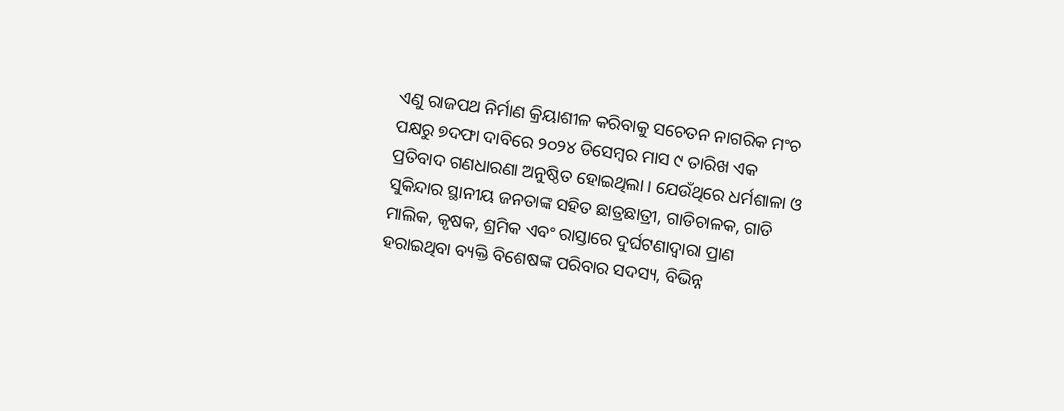ଏଣୁ ରାଜପଥ ନିର୍ମାଣ କ୍ରିୟାଶୀଳ କରିବାକୁ ସଚେତନ ନାଗରିକ ମଂଚ ପକ୍ଷରୁ ୭ଦଫା ଦାବିରେ ୨୦୨୪ ଡିସେମ୍ବର ମାସ ୯ ତାରିଖ ଏକ ପ୍ରତିବାଦ ଗଣଧାରଣା ଅନୁଷ୍ଠିତ ହୋଇଥିଲା । ଯେଉଁଥିରେ ଧର୍ମଶାଳା ଓ ସୁକିନ୍ଦାର ସ୍ଥାନୀୟ ଜନତାଙ୍କ ସହିତ ଛାତ୍ରଛାତ୍ରୀ, ଗାଡିଚାଳକ, ଗାଡି ମାଲିକ, କୃଷକ, ଶ୍ରମିକ ଏବଂ ରାସ୍ତାରେ ଦୁର୍ଘଟଣାଦ୍ୱାରା ପ୍ରାଣ ହରାଇଥିବା ବ୍ୟକ୍ତି ବିଶେଷଙ୍କ ପରିବାର ସଦସ୍ୟ, ବିଭିନ୍ନ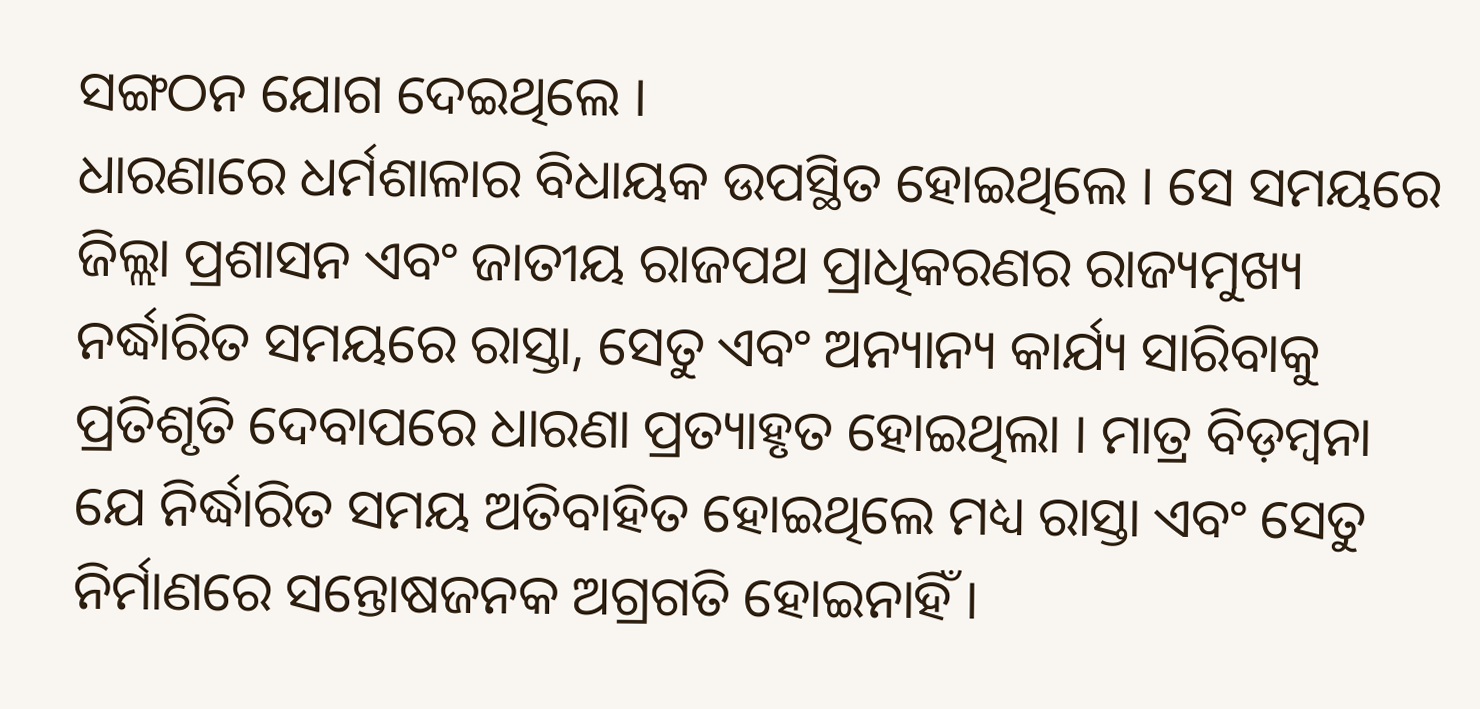ସଙ୍ଗଠନ ଯୋଗ ଦେଇଥିଲେ ।
ଧାରଣାରେ ଧର୍ମଶାଳାର ବିଧାୟକ ଉପସ୍ଥିତ ହୋଇଥିଲେ । ସେ ସମୟରେ ଜିଲ୍ଲା ପ୍ରଶାସନ ଏବଂ ଜାତୀୟ ରାଜପଥ ପ୍ରାଧିକରଣର ରାଜ୍ୟମୁଖ୍ୟ ନର୍ଦ୍ଧାରିତ ସମୟରେ ରାସ୍ତା, ସେତୁ ଏବଂ ଅନ୍ୟାନ୍ୟ କାର୍ଯ୍ୟ ସାରିବାକୁ ପ୍ରତିଶୃତି ଦେବାପରେ ଧାରଣା ପ୍ରତ୍ୟାହୃତ ହୋଇଥିଲା । ମାତ୍ର ବିଡ଼ମ୍ବନା ଯେ ନିର୍ଦ୍ଧାରିତ ସମୟ ଅତିବାହିତ ହୋଇଥିଲେ ମଧ୍ୟ ରାସ୍ତା ଏବଂ ସେତୁ ନିର୍ମାଣରେ ସନ୍ତୋଷଜନକ ଅଗ୍ରଗତି ହୋଇନାହିଁ ।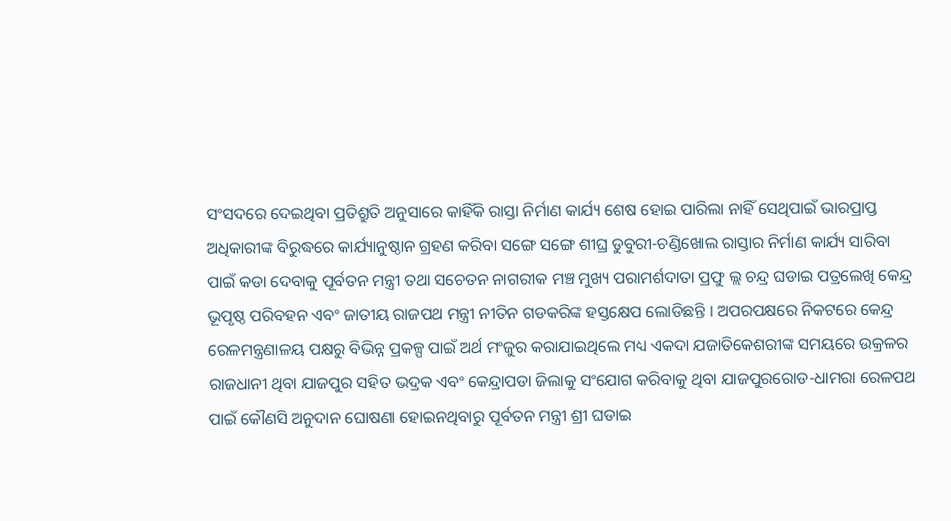ସଂସଦରେ ଦେଇଥିବା ପ୍ରତିଶ୍ରୁତି ଅନୁସାରେ କାହିଁକି ରାସ୍ତା ନିର୍ମାଣ କାର୍ଯ୍ୟ ଶେଷ ହୋଇ ପାରିଲା ନାହିଁ ସେଥିପାଇଁ ଭାରପ୍ରାପ୍ତ ଅଧିକାରୀଙ୍କ ବିରୁଦ୍ଧରେ କାର୍ଯ୍ୟାନୁଷ୍ଠାନ ଗ୍ରହଣ କରିବା ସଙ୍ଗେ ସଙ୍ଗେ ଶୀଘ୍ର ଡୁବୁରୀ-ଚଣ୍ଡିଖୋଲ ରାସ୍ତାର ନିର୍ମାଣ କାର୍ଯ୍ୟ ସାରିବା ପାଇଁ କଡା ଦେବାକୁ ପୂର୍ବତନ ମନ୍ତ୍ରୀ ତଥା ସଚେତନ ନାଗରୀକ ମଞ୍ଚ ମୁଖ୍ୟ ପରାମର୍ଶଦାତା ପ୍ରଫୁ ଲ୍ଲ ଚନ୍ଦ୍ର ଘଡାଇ ପତ୍ରଲେଖି କେନ୍ଦ୍ର ଭୂପୃଷ୍ଠ ପରିବହନ ଏବଂ ଜାତୀୟ ରାଜପଥ ମନ୍ତ୍ରୀ ନୀତିନ ଗଡକରିଙ୍କ ହସ୍ତକ୍ଷେପ ଲୋଡିଛନ୍ତି । ଅପରପକ୍ଷରେ ନିକଟରେ କେନ୍ଦ୍ର ରେଳମନ୍ତ୍ରଣାଳୟ ପକ୍ଷରୁ ବିଭିନ୍ନ ପ୍ରକଳ୍ପ ପାଇଁ ଅର୍ଥ ମଂଜୁର କରାଯାଇଥିଲେ ମଧ୍ୟ ଏକଦା ଯଜାତିକେଶରୀଙ୍କ ସମୟରେ ଉକ୍ରଳର ରାଜଧାନୀ ଥିବା ଯାଜପୁର ସହିତ ଭଦ୍ରକ ଏବଂ କେନ୍ଦ୍ରାପଡା ଜିଲାକୁ ସଂଯୋଗ କରିବାକୁ ଥିବା ଯାଜପୁରରୋଡ-ଧାମରା ରେଳପଥ ପାଇଁ କୌଣସି ଅନୁଦାନ ଘୋଷଣା ହୋଇନଥିବାରୁ ପୂର୍ବତନ ମନ୍ତ୍ରୀ ଶ୍ରୀ ଘଡାଇ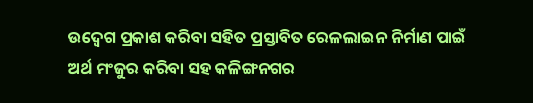ଉଦ୍ବେଗ ପ୍ରକାଶ କରିବା ସହିତ ପ୍ରସ୍ତାବିତ ରେଳଲାଇନ ନିର୍ମାଣ ପାଇଁ ଅର୍ଥ ମଂଜୁର କରିବା ସହ କଳିଙ୍ଗନଗର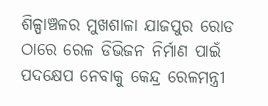ଶିଳ୍ପାଞ୍ଚଳର ମୁଖଶାଳା ଯାଜପୁର ରୋଡ ଠାରେ ରେଳ ଡିଭିଜନ ନିର୍ମାଣ ପାଇଁ ପଦକ୍ଷେପ ନେବାକୁ କେନ୍ଦ୍ର ରେଳମନ୍ତ୍ରୀ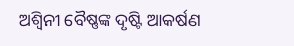ଅଶ୍ୱିନୀ ବୈଷ୍ଣଙ୍କ ଦୃଷ୍ଟି ଆକର୍ଷଣ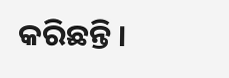କରିଛନ୍ତି ।